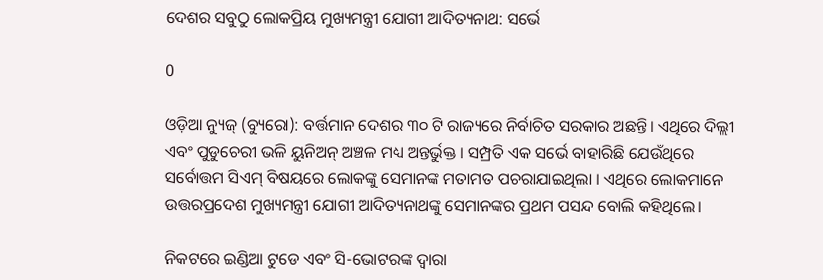ଦେଶର ସବୁଠୁ ଲୋକପ୍ରିୟ ମୁଖ୍ୟମନ୍ତ୍ରୀ ଯୋଗୀ ଆଦିତ୍ୟନାଥ: ସର୍ଭେ

0

ଓଡ଼ିଆ ନ୍ୟୁଜ୍ (ବ୍ୟୁରୋ): ବର୍ତ୍ତମାନ ଦେଶର ୩୦ ଟି ରାଜ୍ୟରେ ନିର୍ବାଚିତ ସରକାର ଅଛନ୍ତି। ଏଥିରେ ଦିଲ୍ଲୀ ଏବଂ ପୁଡୁଚେରୀ ଭଳି ୟୁନିଅନ୍ ଅଞ୍ଚଳ ମଧ୍ୟ ଅନ୍ତର୍ଭୁକ୍ତ । ସମ୍ପ୍ରତି ଏକ ସର୍ଭେ ବାହାରିଛି ଯେଉଁଥିରେ ସର୍ବୋତ୍ତମ ସିଏମ୍ ବିଷୟରେ ଲୋକଙ୍କୁ ସେମାନଙ୍କ ମତାମତ ପଚରାଯାଇଥିଲା । ଏଥିରେ ଲୋକମାନେ ଉତ୍ତରପ୍ରଦେଶ ମୁଖ୍ୟମନ୍ତ୍ରୀ ଯୋଗୀ ଆଦିତ୍ୟନାଥଙ୍କୁ ସେମାନଙ୍କର ପ୍ରଥମ ପସନ୍ଦ ବୋଲି କହିଥିଲେ।

ନିକଟରେ ଇଣ୍ଡିଆ ଟୁଡେ ଏବଂ ସି-ଭୋଟରଙ୍କ ଦ୍ୱାରା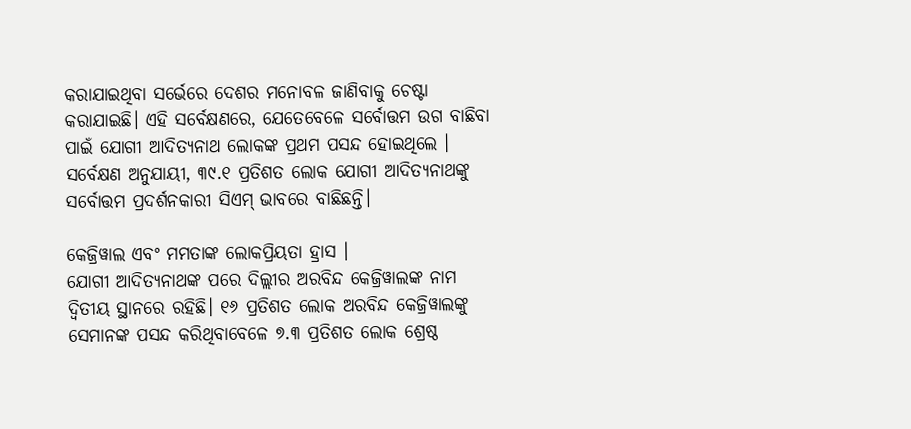କରାଯାଇଥିବା ସର୍ଭେରେ ଦେଶର ମନୋବଳ ଜାଣିବାକୁ ଚେଷ୍ଟା କରାଯାଇଛି। ଏହି ସର୍ବେକ୍ଷଣରେ, ଯେତେବେଳେ ସର୍ବୋତ୍ତମ ଉଗ ବାଛିବା ପାଇଁ ଯୋଗୀ ଆଦିତ୍ୟନାଥ ଲୋକଙ୍କ ପ୍ରଥମ ପସନ୍ଦ ହୋଇଥିଲେ । ସର୍ବେକ୍ଷଣ ଅନୁଯାୟୀ, ୩୯.୧ ପ୍ରତିଶତ ଲୋକ ଯୋଗୀ ଆଦିତ୍ୟନାଥଙ୍କୁ ସର୍ବୋତ୍ତମ ପ୍ରଦର୍ଶନକାରୀ ସିଏମ୍ ଭାବରେ ବାଛିଛନ୍ତି।

କେଜ୍ରିୱାଲ ଏବଂ ମମତାଙ୍କ ଲୋକପ୍ରିୟତା ହ୍ରାସ ।
ଯୋଗୀ ଆଦିତ୍ୟନାଥଙ୍କ ପରେ ଦିଲ୍ଲୀର ଅରବିନ୍ଦ କେଜ୍ରିୱାଲଙ୍କ ନାମ ଦ୍ୱିତୀୟ ସ୍ଥାନରେ ରହିଛି। ୧୬ ପ୍ରତିଶତ ଲୋକ ଅରବିନ୍ଦ କେଜ୍ରିୱାଲଙ୍କୁ ସେମାନଙ୍କ ପସନ୍ଦ କରିଥିବାବେଳେ ୭.୩ ପ୍ରତିଶତ ଲୋକ ଶ୍ରେଷ୍ଠ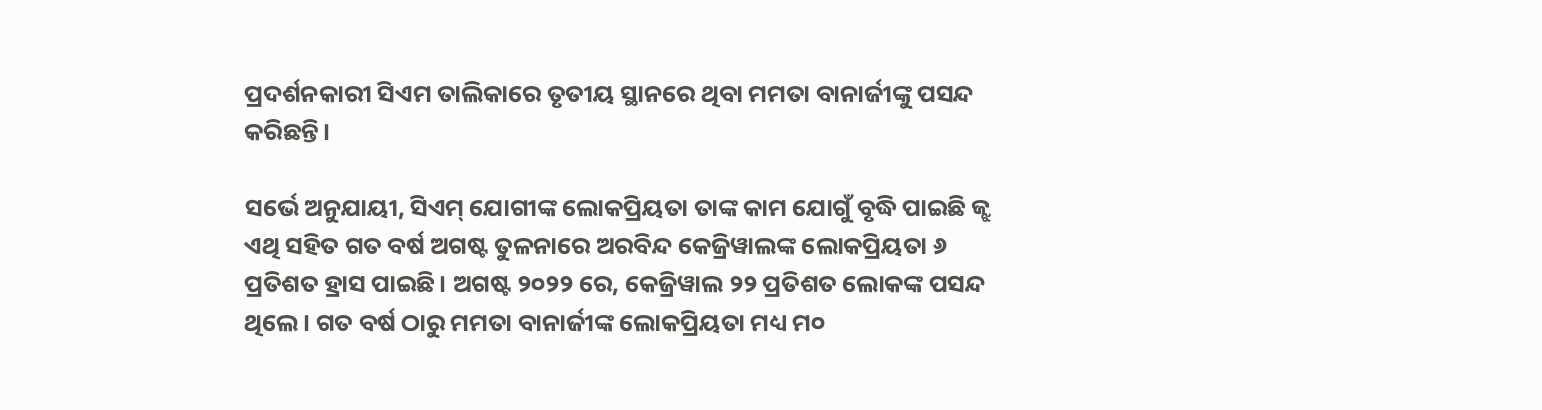ପ୍ରଦର୍ଶନକାରୀ ସିଏମ ତାଲିକାରେ ତୃତୀୟ ସ୍ଥାନରେ ଥିବା ମମତା ବାନାର୍ଜୀଙ୍କୁ ପସନ୍ଦ କରିଛନ୍ତି।

ସର୍ଭେ ଅନୁଯାୟୀ, ସିଏମ୍ ଯୋଗୀଙ୍କ ଲୋକପ୍ରିୟତା ତାଙ୍କ କାମ ଯୋଗୁଁ ବୃଦ୍ଧି ପାଇଛି ଜ୍ଝ ଏଥି ସହିତ ଗତ ବର୍ଷ ଅଗଷ୍ଟ ତୁଳନାରେ ଅରବିନ୍ଦ କେଜ୍ରିୱାଲଙ୍କ ଲୋକପ୍ରିୟତା ୬ ପ୍ରତିଶତ ହ୍ରାସ ପାଇଛି। ଅଗଷ୍ଟ ୨୦୨୨ ରେ, କେଜ୍ରିୱାଲ ୨୨ ପ୍ରତିଶତ ଲୋକଙ୍କ ପସନ୍ଦ ଥିଲେ। ଗତ ବର୍ଷ ଠାରୁ ମମତା ବାନାର୍ଜୀଙ୍କ ଲୋକପ୍ରିୟତା ମଧ୍ୟ ମ୦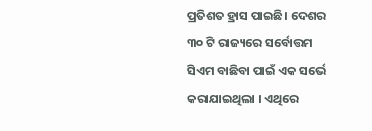ପ୍ରତିଶତ ହ୍ରାସ ପାଇଛି। ଦେଶର ୩୦ ଟି ରାଜ୍ୟରେ ସର୍ବୋତ୍ତମ ସିଏମ ବାଛିବା ପାଇଁ ଏକ ସର୍ଭେ କରାଯାଇଥିଲା । ଏଥିରେ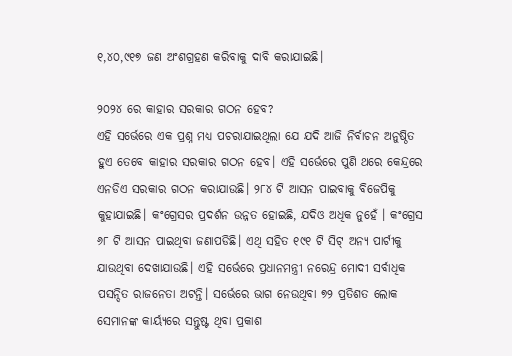୧,୪୦,୯୧୭ ଜଣ ଅଂଶଗ୍ରହଣ କରିବାକୁ ଦାବି କରାଯାଇଛି।

୨୦୨୪ ରେ କାହାର ସରକାର ଗଠନ ହେବ?
ଏହି ସର୍ଭେରେ ଏକ ପ୍ରଶ୍ନ ମଧ୍ୟ ପଚରାଯାଇଥିଲା ଯେ ଯଦି ଆଜି ନିର୍ବାଚନ ଅନୁଷ୍ଠିତ ହୁଏ ତେବେ କାହାର ସରକାର ଗଠନ ହେବ। ଏହି ସର୍ଭେରେ ପୁଣି ଥରେ କେନ୍ଦ୍ରରେ ଏନଡିଏ ସରକାର ଗଠନ କରାଯାଉଛି। ୨୮୪ ଟି ଆସନ ପାଇବାକୁ ବିଜେପିକୁ କୁହାଯାଇଛି। କଂଗ୍ରେସର ପ୍ରଦର୍ଶନ ଉନ୍ନତ ହୋଇଛି, ଯଦିଓ ଅଧିକ ନୁହେଁ । କଂଗ୍ରେସ ୬୮ ଟି ଆସନ ପାଇଥିବା ଜଣାପଡିଛି। ଏଥି ସହିତ ୧୯୧ ଟି ସିଟ୍ ଅନ୍ୟ ପାର୍ଟୀକୁ ଯାଉଥିବା ଦେଖାଯାଉଛି। ଏହି ସର୍ଭେରେ ପ୍ରଧାନମନ୍ତ୍ରୀ ନରେନ୍ଦ୍ର ମୋଦୀ ସର୍ବାଧିକ ପସନ୍ଦିତ ରାଜନେତା ଅଟନ୍ତି। ସର୍ଭେରେ ଭାଗ ନେଉଥିବା ୭୨ ପ୍ରତିଶତ ଲୋକ ସେମାନଙ୍କ କାର୍ୟ୍ୟରେ ସନ୍ତୁଷ୍ଟ ଥିବା ପ୍ରକାଶ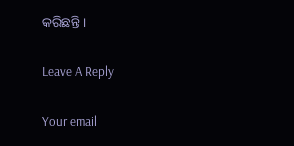କରିଛନ୍ତି ।

Leave A Reply

Your email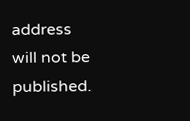address will not be published.